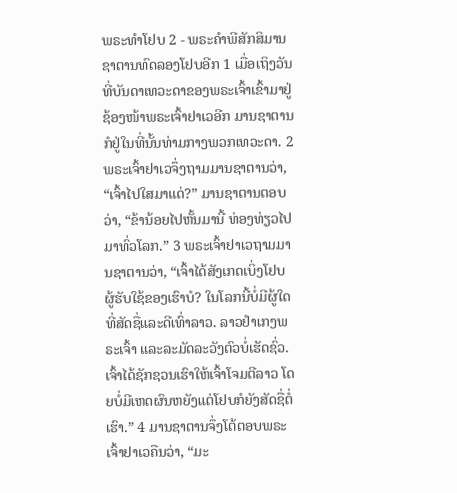ພຣະທຳໂຢບ 2 - ພຣະຄຳພີສັກສິມານຊາຕານທົດລອງໂຢບອີກ 1 ເມື່ອເຖິງວັນທີ່ບັນດາເທວະດາຂອງພຣະເຈົ້າເຂົ້າມາຢູ່ຊ້ອງໜ້າພຣະເຈົ້າຢາເວອີກ ມານຊາຕານກໍຢູ່ໃນທີ່ນັ້ນທ່າມກາງພວກເທວະດາ. 2 ພຣະເຈົ້າຢາເວຈຶ່ງຖາມມານຊາຕານວ່າ, “ເຈົ້າໄປໃສມາແດ່?” ມານຊາຕານຕອບວ່າ, “ຂ້ານ້ອຍໄປຫັ້ນມານີ້ ທ່ອງທ່ຽວໄປມາທົ່ວໂລກ.” 3 ພຣະເຈົ້າຢາເວຖາມມານຊາຕານວ່າ, “ເຈົ້າໄດ້ສັງເກດເບິ່ງໂຢບ ຜູ້ຮັບໃຊ້ຂອງເຮົາບໍ? ໃນໂລກນີ້ບໍ່ມີຜູ້ໃດທີ່ສັດຊື່ແລະດີເທົ່າລາວ. ລາວຢຳເກງພຣະເຈົ້າ ແລະລະມັດລະວັງຕົວບໍ່ເຮັດຊົ່ວ. ເຈົ້າໄດ້ຊັກຊວນເຮົາໃຫ້ເຈົ້າໂຈມຕີລາວ ໂດຍບໍ່ມີເຫດຜົນຫຍັງແຕ່ໂຢບກໍຍັງສັດຊື່ຕໍ່ເຮົາ.” 4 ມານຊາຕານຈຶ່ງໂຕ້ຕອບພຣະເຈົ້າຢາເວຄືນວ່າ, “ມະ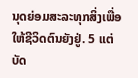ນຸດຍ່ອມສະລະທຸກສິ່ງເພື່ອໃຫ້ຊີວິດຕົນຍັງຢູ່. 5 ແຕ່ບັດ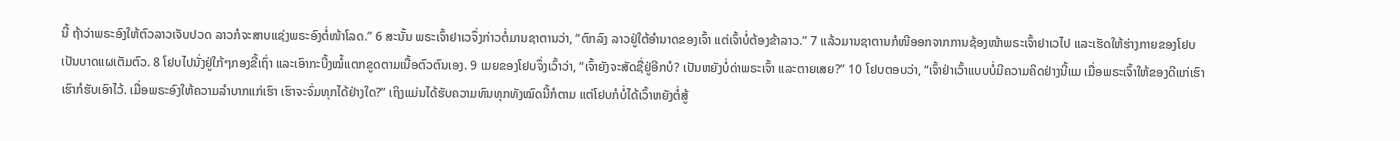ນີ້ ຖ້າວ່າພຣະອົງໃຫ້ຕົວລາວເຈັບປວດ ລາວກໍຈະສາບແຊ່ງພຣະອົງຕໍ່ໜ້າໂລດ.” 6 ສະນັ້ນ ພຣະເຈົ້າຢາເວຈຶ່ງກ່າວຕໍ່ມານຊາຕານວ່າ, “ຕົກລົງ ລາວຢູ່ໃຕ້ອຳນາດຂອງເຈົ້າ ແຕ່ເຈົ້າບໍ່ຕ້ອງຂ້າລາວ.” 7 ແລ້ວມານຊາຕານກໍໜີອອກຈາກການຊ້ອງໜ້າພຣະເຈົ້າຢາເວໄປ ແລະເຮັດໃຫ້ຮ່າງກາຍຂອງໂຢບເປັນບາດແຜເຕັມຕົວ. 8 ໂຢບໄປນັ່ງຢູ່ໃກ້ໆກອງຂີ້ເຖົ່າ ແລະເອົາກະບີ້ງໝໍ້ແຕກຂູດຕາມເນື້ອຕົວຕົນເອງ. 9 ເມຍຂອງໂຢບຈຶ່ງເວົ້າວ່າ, “ເຈົ້າຍັງຈະສັດຊື່ຢູ່ອີກບໍ? ເປັນຫຍັງບໍ່ດ່າພຣະເຈົ້າ ແລະຕາຍເສຍ?” 10 ໂຢບຕອບວ່າ, “ເຈົ້າຢ່າເວົ້າແບບບໍ່ມີຄວາມຄິດຢ່າງນີ້ແມ ເມື່ອພຣະເຈົ້າໃຫ້ຂອງດີແກ່ເຮົາ ເຮົາກໍຮັບເອົາໄວ້. ເມື່ອພຣະອົງໃຫ້ຄວາມລຳບາກແກ່ເຮົາ ເຮົາຈະຈົ່ມທຸກໄດ້ຢ່າງໃດ?” ເຖິງແມ່ນໄດ້ຮັບຄວາມທົນທຸກທັງໝົດນີ້ກໍຕາມ ແຕ່ໂຢບກໍບໍ່ໄດ້ເວົ້າຫຍັງຕໍ່ສູ້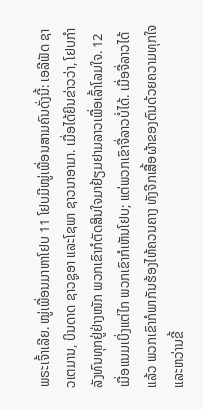ພຣະເຈົ້າເລີຍ. ໝູ່ເພື່ອນມາຫາໂຢບ 11 ໂຢບມີໝູ່ເພື່ອນສາມຄົນດັ່ງນີ້: ເອລີຟັດ ຊາວເຕມານ, ບິນດາດ ຊາວຊູອາ ແລະໂຊພາ ຊາວນາອາມາ. ເມື່ອໄດ້ຍິນຂ່າວວ່າ, ໂຢບກຳລັງທົນທຸກຢູ່ຢ່າງໜັກ ພວກເຂົາກໍຕັດສິນໃຈມາຢ້ຽມຢາມລາວເພື່ອເລົ້າໂລມໃຈ. 12 ເມື່ອແນມເບິ່ງແຕ່ໄກ ພວກເຂົາກໍເຫັນໂຢບ; ແຕ່ພວກເຂົາຈື່ລາວບໍ່ໄດ້. ເມື່ອຈື່ລາວໄດ້ແລ້ວ ພວກເຂົາກໍພາກັນຮ້ອງໄຫ້ຄວນຄາງ ທັງຈີກເສື້ອຜ້າຂອງຕົນດ້ວຍຄວາມທຸກໃຈ ແລະຫວ່ານຂີ້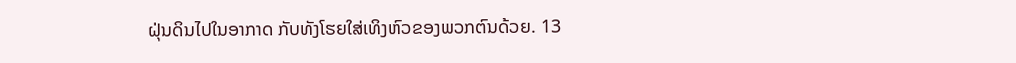ຝຸ່ນດິນໄປໃນອາກາດ ກັບທັງໂຮຍໃສ່ເທິງຫົວຂອງພວກຕົນດ້ວຍ. 13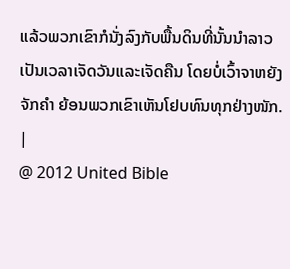ແລ້ວພວກເຂົາກໍນັ່ງລົງກັບພື້ນດິນທີ່ນັ້ນນຳລາວ ເປັນເວລາເຈັດວັນແລະເຈັດຄືນ ໂດຍບໍ່ເວົ້າຈາຫຍັງຈັກຄຳ ຍ້ອນພວກເຂົາເຫັນໂຢບທົນທຸກຢ່າງໜັກ. |
@ 2012 United Bible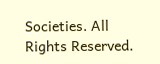Societies. All Rights Reserved.